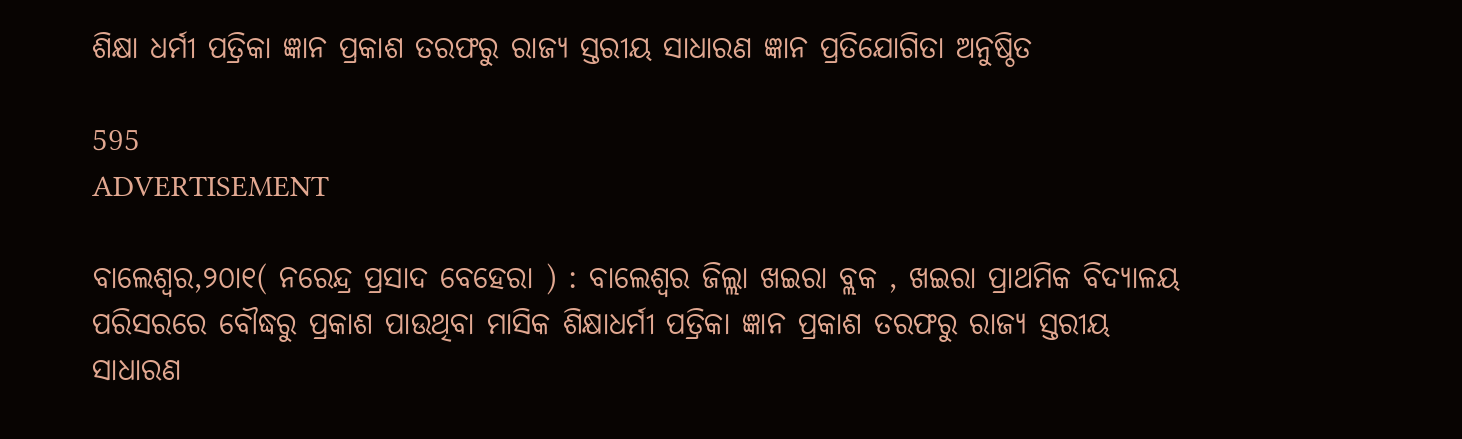ଶିକ୍ଷା ଧର୍ମୀ ପତ୍ରିକା ଜ୍ଞାନ ପ୍ରକାଶ ତରଫରୁ ରାଜ୍ଯ ସ୍ତରୀୟ ସାଧାରଣ ଜ୍ଞାନ ପ୍ରତିଯୋଗିତା ଅନୁଷ୍ଠିତ

595
ADVERTISEMENT

ବାଲେଶ୍ବର,୨୦ା୧( ନରେନ୍ଦ୍ର ପ୍ରସାଦ ବେହେରା ) : ବାଲେଶ୍ଵର ଜିଲ୍ଲା ଖଇରା ବ୍ଲକ , ଖଇରା ପ୍ରାଥମିକ ବିଦ୍ଯାଳୟ ପରିସରରେ ବୌଦ୍ଧରୁ ପ୍ରକାଶ ପାଉଥିବା ମାସିକ ଶିକ୍ଷାଧର୍ମୀ ପତ୍ରିକା ଜ୍ଞାନ ପ୍ରକାଶ ତରଫରୁ ରାଜ୍ଯ ସ୍ତରୀୟ ସାଧାରଣ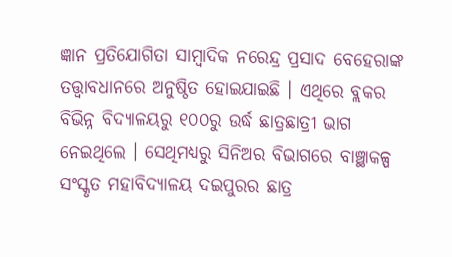ଜ୍ଞାନ ପ୍ରତିଯୋଗିତା ସାମ୍ବାଦିକ ନରେନ୍ଦ୍ର ପ୍ରସାଦ ବେହେରାଙ୍କ ତତ୍ତ୍ବାବଧାନରେ ଅନୁଷ୍ଠିତ ହୋଇଯାଇଛି । ଏଥିରେ ବ୍ଲକର ବିଭିନ୍ନ ବିଦ୍ଯାଳୟରୁ ୧୦୦ରୁ ଉର୍ଦ୍ଧ ଛାତ୍ରଛାତ୍ରୀ ଭାଗ ନେଇଥିଲେ । ସେଥିମଧ୍ୟରୁ ସିନିଅର ବିଭାଗରେ ବାଞ୍ଛାକଳ୍ପ ସଂସ୍କୃତ ମହାବିଦ୍ୟାଳୟ ଦଇପୁରର ଛାତ୍ର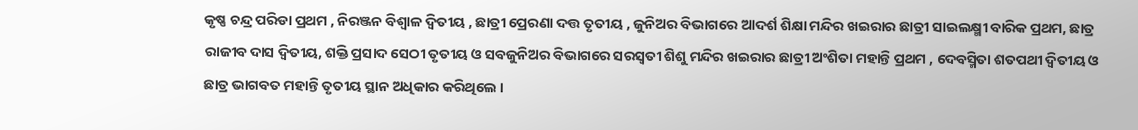କୃଷ୍ଣ ଚନ୍ଦ୍ର ପରିଡା ପ୍ରଥମ , ନିରଞ୍ଜନ ବିଶ୍ଵାଳ ଦ୍ବିତୀୟ , ଛାତ୍ରୀ ପ୍ରେରଣା ଦତ୍ତ ତୃତୀୟ , ଜୁନିଅର ବିଭାଗରେ ଆଦର୍ଶ ଶିକ୍ଷା ମନ୍ଦିର ଖଇରାର ଛାତ୍ରୀ ସାଇଲକ୍ଷ୍ମୀ ବାରିକ ପ୍ରଥମ, ଛାତ୍ର ରାଜୀବ ଦାସ ଦ୍ବିତୀୟ, ଶକ୍ତି ପ୍ରସାଦ ସେଠୀ ତୃତୀୟ ଓ ସବଜୁନିଅର ବିଭାଗରେ ସରସ୍ବତୀ ଶିଶୁ ମନ୍ଦିର ଖଇରାର ଛାତ୍ରୀ ଅଂଶିତା ମହାନ୍ତି ପ୍ରଥମ , ଦେବସ୍ମିତା ଶତପଥୀ ଦ୍ବିତୀୟ ଓ ଛାତ୍ର ଭାଗବତ ମହାନ୍ତି ତୃତୀୟ ସ୍ଥାନ ଅଧିକାର କରିଥିଲେ ।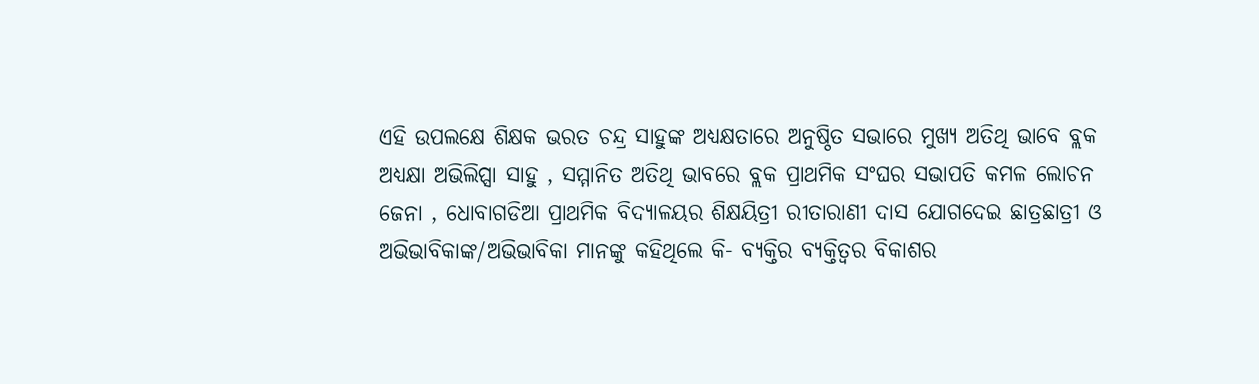ଏହି ଉପଲକ୍ଷେ ଶିକ୍ଷକ ଭରତ ଚନ୍ଦ୍ର ସାହୁଙ୍କ ଅଧ୍ୟକ୍ଷତାରେ ଅନୁଷ୍ଠିତ ସଭାରେ ମୁଖ୍ୟ ଅତିଥି ଭାବେ ବ୍ଲକ ଅଧ୍ଯକ୍ଷା ଅଭିଲିପ୍ସା ସାହୁ , ସମ୍ମାନିତ ଅତିଥି ଭାବରେ ବ୍ଲକ ପ୍ରାଥମିକ ସଂଘର ସଭାପତି କମଳ ଲୋଚନ ଜେନା , ଧୋବାଗଡିଆ ପ୍ରାଥମିକ ବିଦ୍ୟାଳୟର ଶିକ୍ଷୟିତ୍ରୀ ରୀତାରାଣୀ ଦାସ ଯୋଗଦେଇ ଛାତ୍ରଛାତ୍ରୀ ଓ ଅଭିଭାବିକାଙ୍କ/ଅଭିଭାବିକା ମାନଙ୍କୁ କହିଥିଲେ କି- ବ୍ଯକ୍ତିର ବ୍ଯକ୍ତିତ୍ବର ବିକାଶର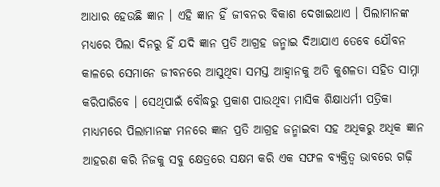ଆଧାର ହେଉଛି ଜ୍ଞାନ । ଏହି ଜ୍ଞାନ ହିଁ ଜୀବନର ବିକାଶ ଦେଖାଇଥାଏ । ପିଲାମାନଙ୍କ ମଧ୍ୟରେ ପିଲା ଦିନରୁ ହିଁ ଯଦି ଜ୍ଞାନ ପ୍ରତି ଆଗ୍ରହ ଜନ୍ମାଇ ଦିଆଯାଏ ତେବେ ଯୌବନ କାଳରେ ସେମାନେ ଜୀବନରେ ଆସୁଥିବା ସମସ୍ତ ଆହ୍ବାନକୁ ଅତି କୁଶଳତା ସହିତ ସାମ୍ନା କରିପାରିବେ । ସେଥିପାଇଁ ବୌଦ୍ଧରୁ ପ୍ରକାଶ ପାଉଥିବା ମାସିକ ଶିକ୍ଷାଧର୍ମୀ ପତ୍ରିକା ମାଧ୍ଯମରେ ପିଲାମାନଙ୍କ ମନରେ ଜ୍ଞାନ ପ୍ରତି ଆଗ୍ରହ ଜନ୍ମାଇବା ସହ ଅଧିକରୁ ଅଧିକ ଜ୍ଞାନ ଆହରଣ କରି ନିଜକୁ ସବୁ କ୍ଷେତ୍ରରେ ସକ୍ଷମ କରି ଏକ ସଫଳ ବ୍ଯକ୍ତିତ୍ବ ଭାବରେ ଗଢ଼ି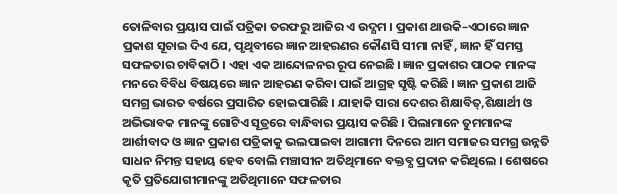ତୋଳିବାର ପ୍ରୟାସ ପାଇଁ ପତ୍ରିକା ତରଫରୁ ଆଜିର ଏ ଉଦ୍ଯମ । ପ୍ରକାଶ ଥାଉକି–ଏଠାରେ ଜ୍ଞାନ ପ୍ରକାଶ ସୂଚାଇ ଦିଏ ଯେ, ପୃଥିବୀରେ ଜ୍ଞାନ ଆହରଣର କୌଣସି ସୀମା ନାହିଁ , ଜ୍ଞାନ ହିଁ ସମସ୍ତ ସଫଳତାର ଚାବିକାଠି । ଏହା ଏକ ଆନ୍ଦୋଳନର ରୂପ ନେଇଛି । ଜ୍ଞାନ ପ୍ରକାଶର ପାଠକ ମାନଙ୍କ ମନରେ ବିବିଧ ବିଷୟରେ ଜ୍ଞାନ ଆହରଣ କରିବା ପାଇଁ ଆଗ୍ରହ ସୃଷ୍ଟି କରିଛି । ଜ୍ଞାନ ପ୍ରକାଶ ଆଜି ସମଗ୍ର ଭାରତ ବର୍ଷରେ ପ୍ରସାରିତ ହୋଇପାରିଛି । ଯାହାକି ସାରା ଦେଶର ଶିକ୍ଷାବିତ୍,ଶିକ୍ଷାର୍ଥୀ ଓ ଅଭିଭାବକ ମାନଙ୍କୁ ଗୋଟିଏ ସୂତ୍ରରେ ବାନ୍ଧିବାର ପ୍ରୟାସ କରିଛି । ପିଲାମାନେ ତୁମମାନଙ୍କ ଆର୍ଶୀବାଦ ଓ ଜ୍ଞାନ ପ୍ରକାଶ ପତ୍ରିକାକୁ ଭଲପାଇବା ଆଗାମୀ ଦିନରେ ଆମ ସମାଜର ସମଗ୍ର ଉନ୍ନତି ସାଧନ ନିମନ୍ତ ସହାୟ ହେବ ବୋଲି ମଞ୍ଚାସୀନ ଅତିଥିମାନେ ବକ୍ତବ୍ଯ ପ୍ରଦାନ କରିଥିଲେ । ଶେଷରେ କୃତି ପ୍ରତିଯୋଗୀମାନଙ୍କୁ ଅତିଥିମାନେ ସଫଳତାର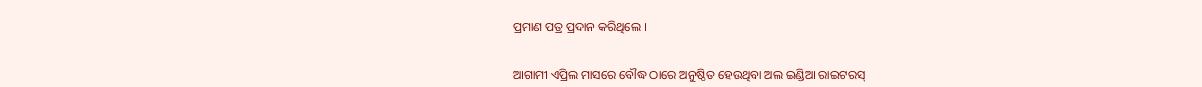ପ୍ରମାଣ ପତ୍ର ପ୍ରଦାନ କରିଥିଲେ ।


ଆଗାମୀ ଏପ୍ରିଲ ମାସରେ ବୌଦ୍ଧ ଠାରେ ଅନୁଷ୍ଠିତ ହେଉଥିବା ଅଲ ଇଣ୍ଡିଆ ରାଇଟରସ୍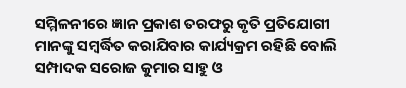ସମ୍ମିଳନୀରେ ଜ୍ଞାନ ପ୍ରକାଶ ତରଫରୁ କୃତି ପ୍ରତିଯୋଗୀ ମାନଙ୍କୁ ସମ୍ବର୍ଦ୍ଧିତ କରାଯିବାର କାର୍ଯ୍ୟକ୍ରମ ରହିଛି ବୋଲି ସମ୍ପାଦକ ସରୋଜ କୁମାର ସାହୁ ଓ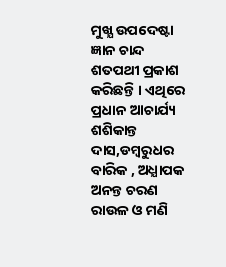ମୁଖ୍ଯ ଉପଦେଷ୍ଟା ଜ୍ଞାନ ଚାନ୍ଦ ଶତପଥୀ ପ୍ରକାଶ କରିଛନ୍ତି । ଏଥିରେ ପ୍ରଧାନ ଆଚାର୍ଯ୍ୟ ଶଶିକାନ୍ତ ଦାସ,ଡମ୍ବରୁଧର ବାରିକ , ଅଧ୍ଯାପକ ଅନନ୍ତ ଚରଣ ରାଉଳ ଓ ମଣି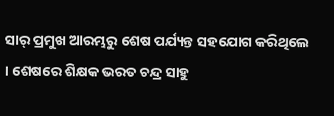ସାର୍ ପ୍ରମୁଖ ଆରମ୍ଭରୁ ଶେଷ ପର୍ଯ୍ୟନ୍ତ ସହଯୋଗ କରିଥିଲେ । ଶେଷରେ ଶିକ୍ଷକ ଭରତ ଚନ୍ଦ୍ର ସାହୁ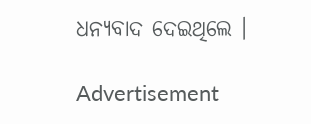ଧନ୍ୟବାଦ ଦେଇଥିଲେ ।

Advertisement